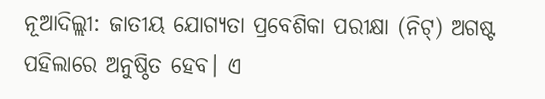ନୂଆଦିଲ୍ଲୀ: ଜାତୀୟ ଯୋଗ୍ୟତା ପ୍ରବେଶିକା ପରୀକ୍ଷା (ନିଟ୍) ଅଗଷ୍ଟ ପହିଲାରେ ଅନୁଷ୍ଠିତ ହେବ। ଏ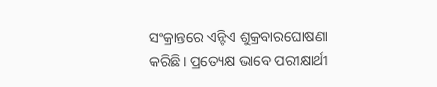ସଂକ୍ରାନ୍ତରେ ଏନ୍ଟିଏ ଶୁକ୍ରବାରଘୋଷଣା କରିଛି। ପ୍ରତ୍ୟେକ୍ଷ ଭାବେ ପରୀକ୍ଷାର୍ଥୀ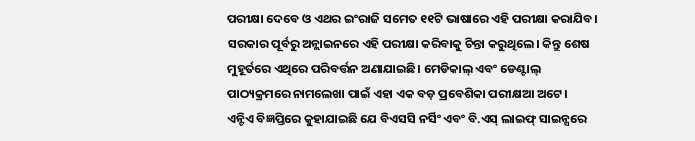ପରୀକ୍ଷା ଦେବେ ଓ ଏଥର ଇଂରାଜି ସମେତ ୧୧ଟି ଭାଷାରେ ଏହି ପରୀକ୍ଷା କରାଯିବ।
ସରକାର ପୂର୍ବରୁ ଅନ୍ଲାଇନରେ ଏହି ପରୀକ୍ଷା କରିବାକୁ ଚିନ୍ତା କରୁଥିଲେ। କିନ୍ତୁ ଶେଷ ମୁହୂର୍ତରେ ଏଥିରେ ପରିବର୍ତ୍ତନ ଅଣାଯାଇଛି। ମେଡିକାଲ୍ ଏବଂ ଡେଣ୍ଟାଲ୍ ପାଠ୍ୟକ୍ରମରେ ନାମଲେଖା ପାଇଁ ଏହା ଏକ ବଡ଼ ପ୍ରବେଶିକା ପରୀକ୍ଷଆ ଅଟେ।
ଏନ୍ଟିଏ ବିଜ୍ଞପ୍ତିରେ କୁହାଯାଇଛି ଯେ ବିଏସସି ନର୍ସିଂ ଏବଂ ବି.ଏସ୍ ଲାଇଫ୍ ସାଇନ୍ସରେ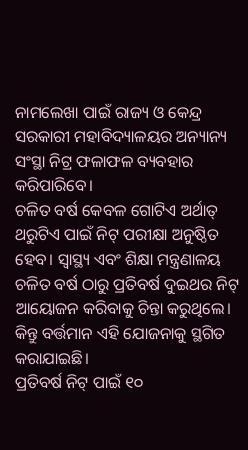ନାମଲେଖା ପାଇଁ ରାଜ୍ୟ ଓ କେନ୍ଦ୍ର ସରକାରୀ ମହାବିଦ୍ୟାଳୟର ଅନ୍ୟାନ୍ୟ ସଂସ୍ଥା ନିଟ୍ର ଫଳାଫଳ ବ୍ୟବହାର କରିପାରିବେ।
ଚଳିତ ବର୍ଷ କେବଳ ଗୋଟିଏ ଅର୍ଥାତ୍ ଥରୁଟିଏ ପାଇଁ ନିଟ୍ ପରୀକ୍ଷା ଅନୁଷ୍ଠିତ ହେବ। ସ୍ୱାସ୍ଥ୍ୟ ଏବଂ ଶିକ୍ଷା ମନ୍ତ୍ରଣାଳୟ ଚଳିତ ବର୍ଷ ଠାରୁ ପ୍ରତିବର୍ଷ ଦୁଇଥର ନିଟ୍ ଆୟୋଜନ କରିବାକୁ ଚିନ୍ତା କରୁଥିଲେ। କିନ୍ତୁ ବର୍ତ୍ତମାନ ଏହି ଯୋଜନାକୁ ସ୍ଥଗିତ କରାଯାଇଛି।
ପ୍ରତିବର୍ଷ ନିଟ୍ ପାଇଁ ୧୦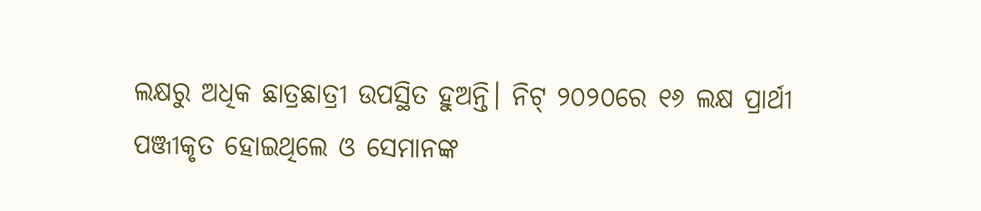ଲକ୍ଷରୁ ଅଧିକ ଛାତ୍ରଛାତ୍ରୀ ଉପସ୍ଥିତ ହୁଅନ୍ତି। ନିଟ୍ ୨୦୨୦ରେ ୧୬ ଲକ୍ଷ ପ୍ରାର୍ଥୀ ପଞ୍ଜୀକୃତ ହୋଇଥିଲେ ଓ ସେମାନଙ୍କ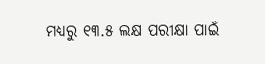ମଧ୍ୟରୁ ୧୩.୫ ଲକ୍ଷ ପରୀକ୍ଷା ପାଇଁ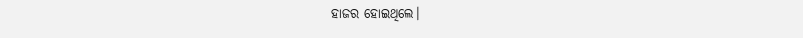ହାଜର ହୋଇଥିଲେ।